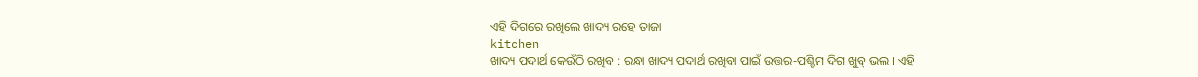ଏହି ଦିଗରେ ରଖିଲେ ଖାଦ୍ୟ ରହେ ତାଜା
kitchen
ଖାଦ୍ୟ ପଦାର୍ଥ କେଉଁଠି ରଖିବ : ରନ୍ଧା ଖାଦ୍ୟ ପଦାର୍ଥ ରଖିବା ପାଇଁ ଉତ୍ତର-ପଶ୍ଚିମ ଦିଗ ଖୁବ୍ ଭଲ । ଏହି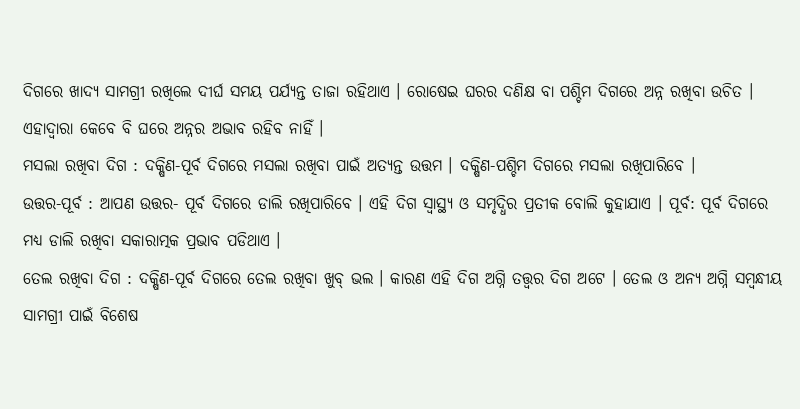ଦିଗରେ ଖାଦ୍ୟ ସାମଗ୍ରୀ ରଖିଲେ ଦୀର୍ଘ ସମୟ ପର୍ଯ୍ୟନ୍ତ ତାଜା ରହିଥାଏ । ରୋଷେଇ ଘରର ଦଣିକ୍ଷ ବା ପଶ୍ଚିମ ଦିଗରେ ଅନ୍ନ ରଖିବା ଉଚିତ । ଏହାଦ୍ୱାରା କେବେ ବି ଘରେ ଅନ୍ନର ଅଭାବ ରହିବ ନାହିଁ ।
ମସଲା ରଖିବା ଦିଗ : ଦକ୍ଷିଣ-ପୂର୍ବ ଦିଗରେ ମସଲା ରଖିବା ପାଇଁ ଅତ୍ୟନ୍ତ ଉତ୍ତମ । ଦକ୍ଷିଣ-ପଶ୍ଚିମ ଦିଗରେ ମସଲା ରଖିପାରିବେ ।
ଉତ୍ତର-ପୂର୍ବ : ଆପଣ ଉତ୍ତର- ପୂର୍ବ ଦିଗରେ ଡାଲି ରଖିପାରିବେ । ଏହି ଦିଗ ସ୍ୱାସ୍ଥ୍ୟ ଓ ସମୃଦ୍ଧିର ପ୍ରତୀକ ବୋଲି କୁହାଯାଏ । ପୂର୍ବ: ପୂର୍ବ ଦିଗରେ ମଧ୍ୟ ଡାଲି ରଖିବା ସକାରାତ୍ମକ ପ୍ରଭାବ ପଡିଥାଏ ।
ତେଲ ରଖିବା ଦିଗ : ଦକ୍ଷିଣ-ପୂର୍ବ ଦିଗରେ ତେଲ ରଖିବା ଖୁବ୍ ଭଲ । କାରଣ ଏହି ଦିଗ ଅଗ୍ନି ତତ୍ତ୍ୱର ଦିଗ ଅଟେ । ତେଲ ଓ ଅନ୍ୟ ଅଗ୍ନି ସମ୍ବନ୍ଧୀୟ ସାମଗ୍ରୀ ପାଇଁ ବିଶେଷ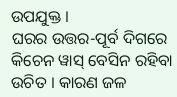ଉପଯୁକ୍ତ ।
ଘରର ଉତ୍ତର-ପୂର୍ବ ଦିଗରେ କିଚେନ ୱାସ୍ ବେସିନ ରହିବା ଉଚିତ । କାରଣ ଜଳ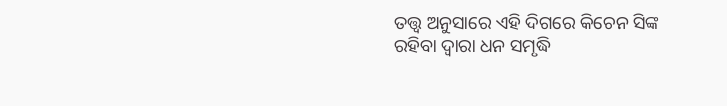ତତ୍ତ୍ୱ ଅନୁସାରେ ଏହି ଦିଗରେ କିଚେନ ସିଙ୍କ ରହିବା ଦ୍ୱାରା ଧନ ସମୃଦ୍ଧି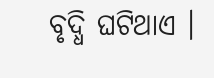ବୃଦ୍ଧି ଘଟିଥାଏ ।